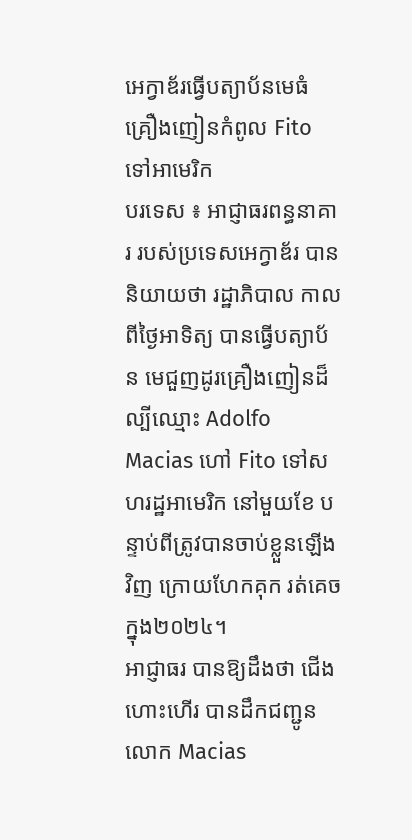អេក្វាឌ័រធ្វើបត្យាប័នមេធំគ្រឿងញៀនកំពូល Fito ទៅអាមេរិក
បរទេស ៖ អាជ្ញាធរពន្ធនាគារ របស់ប្រទេសអេក្វាឌ័រ បាននិយាយថា រដ្ឋាភិបាល កាលពីថ្ងៃអាទិត្យ បានធ្វើបត្យាប័ន មេជួញដូរគ្រឿងញៀនដ៏ល្បីឈ្មោះ Adolfo Macias ហៅ Fito ទៅសហរដ្ឋអាមេរិក នៅមួយខែ បន្ទាប់ពីត្រូវបានចាប់ខ្លួនឡើងវិញ ក្រោយហែកគុក រត់គេច ក្នុង២០២៤។
អាជ្ញាធរ បានឱ្យដឹងថា ជើងហោះហើរ បានដឹកជញ្ជូន លោក Macias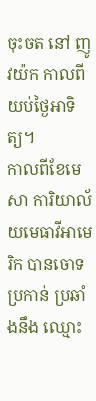ចុះចត នៅ ញូវយ៉ក កាលពីយប់ថ្ងៃអាទិត្យ។
កាលពីខែមេសា ការិយាល័យមេធាវីអាមេរិក បានចោទប្រកាន់ ប្រឆាំងនឹង ឈ្មោះ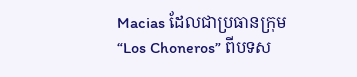Macias ដែលជាប្រធានក្រុម “Los Choneros” ពីបទស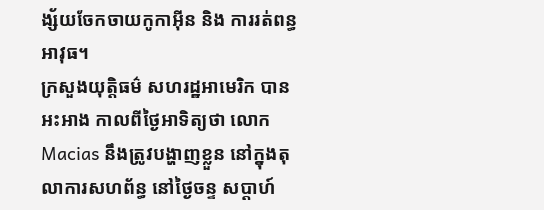ង្ស័យចែកចាយកូកាអ៊ីន និង ការរត់ពន្ធអាវុធ។
ក្រសួងយុត្តិធម៌ សហរដ្ឋអាមេរិក បានអះអាង កាលពីថ្ងៃអាទិត្យថា លោក Macias នឹងត្រូវបង្ហាញខ្លួន នៅក្នុងតុលាការសហព័ន្ធ នៅថ្ងៃចន្ទ សប្តាហ៍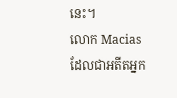នេះ។
លោក Macias ដែលជាអតីតអ្នក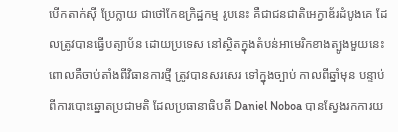បើកតាក់ស៊ី ប្រែក្លាយ ជាថៅកែឧក្រិដ្ឋកម្ម រូបនេះ គឺជាជនជាតិអេក្វាឌ័រដំបូងគេ ដែលត្រូវបានធ្វើបត្យាប័ន ដោយប្រទេស នៅស្ថិតក្នុងតំបន់អាមេរិកខាងត្បូងមួយនេះ ពោលគឺចាប់តាំងពីវិធានការថ្មី ត្រូវបានសរសេរ ទៅក្នុងច្បាប់ កាលពីឆ្នាំមុន បន្ទាប់ពីការបោះឆ្នោតប្រជាមតិ ដែលប្រធានាធិបតី Daniel Noboa បានស្វែងរកការយ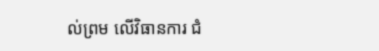ល់ព្រម លើវិធានការ ជំ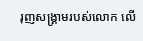រុញសង្គ្រាមរបស់លោក លើ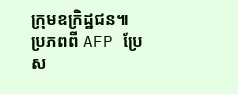ក្រុមឧក្រិដ្ឋជន៕
ប្រភពពី AFP ប្រែស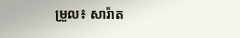ម្រួល៖ សារ៉ាត